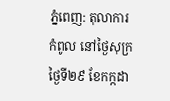ភ្នំពេញ: តុលាការកំពូល នៅថ្ងៃសុក្រថ្ងៃទី២៩ ខែកក្កដា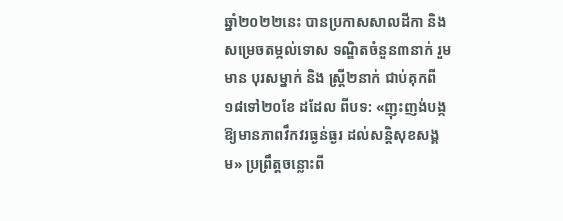ឆ្នាំ២០២២នេះ បានប្រកាសសាលដីកា និង សម្រេចតម្កល់ទោស ទណ្ឌិតចំនួន៣នាក់ រួមមាន បុរសម្នាក់ និង ស្ត្រី២នាក់ ជាប់គុកពី១៨ទៅ២០ខែ ដដែល ពីបទ: «ញុះញង់បង្កឱ្យមានភាពវឹកវរធ្ងន់ធ្ងរ ដល់សន្តិសុខសង្គម» ប្រព្រឹត្តចន្លោះពី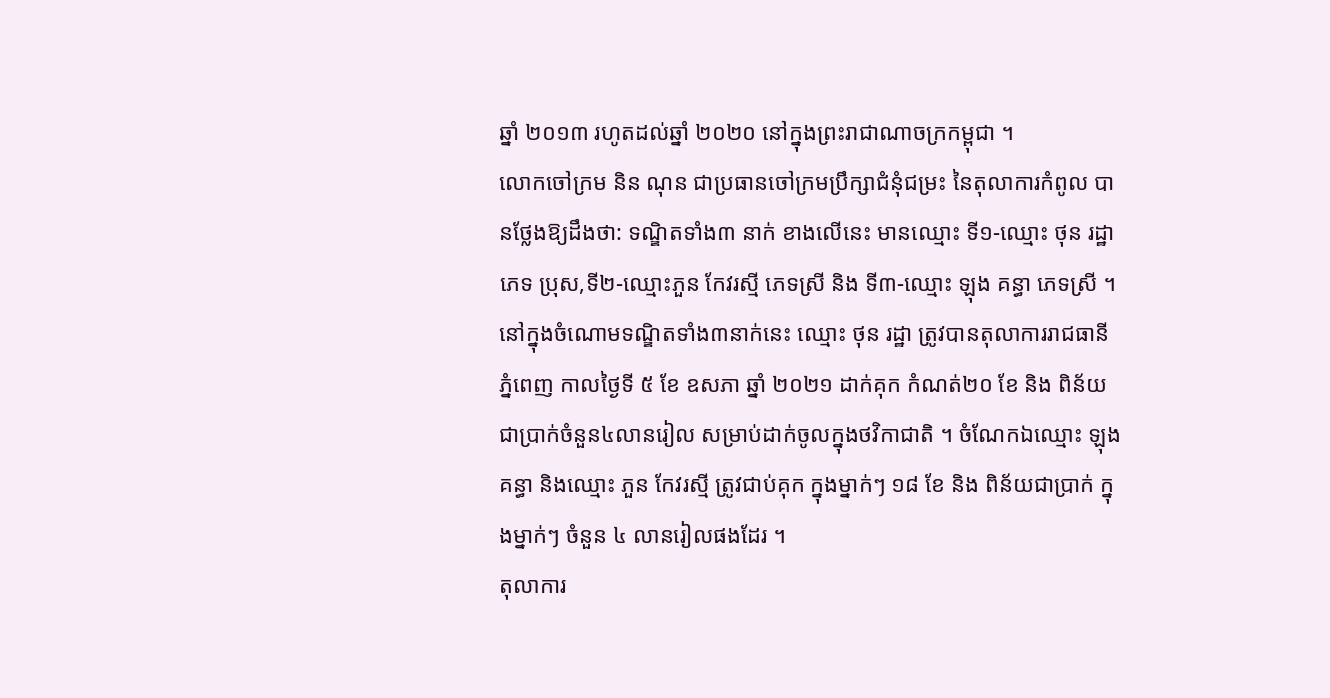ឆ្នាំ ២០១៣ រហូតដល់ឆ្នាំ ២០២០ នៅក្នុងព្រះរាជាណាចក្រកម្ពុជា ។
លោកចៅក្រម និន ណុន ជាប្រធានចៅក្រមប្រឹក្សាជំនុំជម្រះ នៃតុលាការកំពូល បានថ្លែងឱ្យដឹងថា: ទណ្ឌិតទាំង៣ នាក់ ខាងលើនេះ មានឈ្មោះ ទី១-ឈ្មោះ ថុន រដ្ឋា ភេទ ប្រុស,ទី២-ឈ្មោះភួន កែវរស្មី ភេទស្រី និង ទី៣-ឈ្មោះ ឡុង គន្ធា ភេទស្រី ។
នៅក្នុងចំណោមទណ្ឌិតទាំង៣នាក់នេះ ឈ្មោះ ថុន រដ្ឋា ត្រូវបានតុលាការរាជធានី ភ្នំពេញ កាលថ្ងៃទី ៥ ខែ ឧសភា ឆ្នាំ ២០២១ ដាក់គុក កំណត់២០ ខែ និង ពិន័យជាប្រាក់ចំនួន៤លានរៀល សម្រាប់ដាក់ចូលក្នុងថវិកាជាតិ ។ ចំណែកឯឈ្មោះ ឡុង គន្ធា និងឈ្មោះ ភួន កែវរស្មី ត្រូវជាប់គុក ក្នុងម្នាក់ៗ ១៨ ខែ និង ពិន័យជាប្រាក់ ក្នុងម្នាក់ៗ ចំនួន ៤ លានរៀលផងដែរ ។
តុលាការ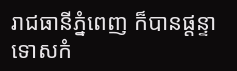រាជធានីភ្នំពេញ ក៏បានផ្តន្ទាទោសកំ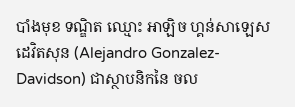បាំងមុខ ទណ្ឌិត ឈ្មោះ អាឡិច ហ្គន់សាឡេស ដេវិតសុន (Alejandro Gonzalez-Davidson) ជាស្ថាបនិកនៃ ចល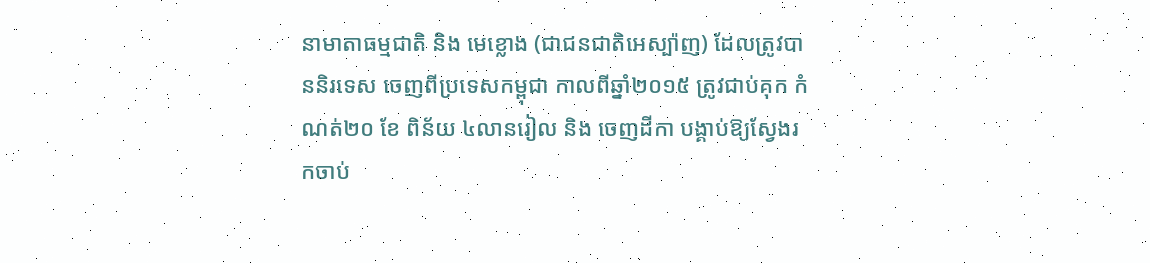នាមាតាធម្មជាតិ និង មេខ្លោង (ជាជនជាតិអេស្ប៉ាញ) ដែលត្រូវបាននិរទេស ចេញពីប្រទេសកម្ពុជា កាលពីឆ្នាំ២០១៥ ត្រូវជាប់គុក កំណត់២០ ខែ ពិន័យ ៤លានរៀល និង ចេញដីកា បង្គាប់ឱ្យស្វែងរកចាប់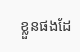ខ្លួនផងដែ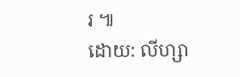រ ៕
ដោយ: លីហ្សា